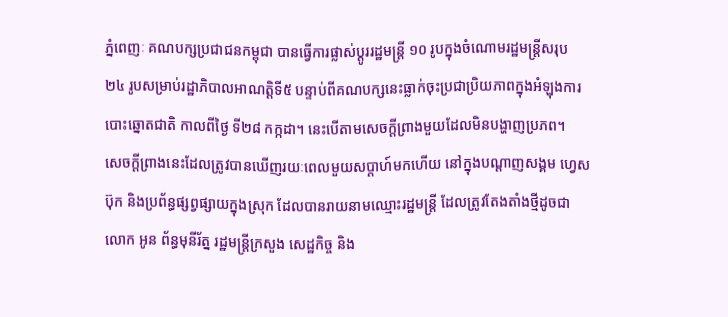ភ្នំពេញៈ គណបក្សប្រជាជនកម្ពុជា បានធ្វើការផ្លាស់ប្តូររដ្ឋមន្រ្តី ១០ រូបក្នុងចំណោមរដ្ឋមន្រ្តីសរុប ២៤ រូបសម្រាប់រដ្ឋាភិបាលអាណត្តិទី៥ បន្ទាប់ពីគណបក្សនេះធ្លាក់ចុះប្រជាប្រិយភាពក្នុងអំឡុងការបោះឆ្នោតជាតិ កាលពីថ្ងៃ ទី២៨ កក្កដា។ នេះបើតាមសេចក្តីព្រាងមួយដែលមិនបង្ហាញប្រភព។
សេចក្តីព្រាងនេះដែលត្រូវបានឃើញរយៈពេលមួយសប្តាហ៍មកហើយ នៅក្នុងបណ្តាញសង្គម ហ្វេសប៊ុក និងប្រព័ន្ធផ្សព្វផ្សាយក្នុងស្រុក ដែលបានរាយនាមឈ្មោះរដ្ឋមន្រ្តី ដែលត្រូវតែងតាំងថ្មីដូចជា លោក អូន ព័ន្ធមុនីរ័ត្ន រដ្ឋមន្រ្តីក្រសួង សេដ្ឋកិច្ច និង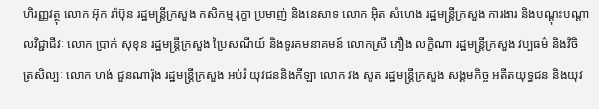ហិរញ្ញវត្ថុ លោក អ៊ុក រ៉ាប៊ុន រដ្ឋមន្រ្តីក្រសួង កសិកម្ម រុក្ខា ប្រមាញ់ និងនេសាទ លោក អ៊ិត សំហេង រដ្ឋមន្រ្តីក្រសួង ការងារ និងបណ្តុះបណ្តាលវិជ្ជាជីវៈ លោក ប្រាក់ សុខុន រដ្ឋមន្រ្តីក្រសួង ប្រៃសណីយ៍ និងទូរគមនាគមន៍ លោកស្រី ភឿង លក្ខិណា រដ្ឋមន្រ្តីក្រសួង វប្បធម៌ និងវិចិត្រសិល្បៈ លោក ហង់ ជួនណារ៉ុង រដ្ឋមន្រ្តីក្រសួង អប់រំ យុវជននិងកីឡា លោក វង សូត រដ្ឋមន្រ្តីក្រសួង សង្គមកិច្ច អតីតយុទ្ធជន និងយុវ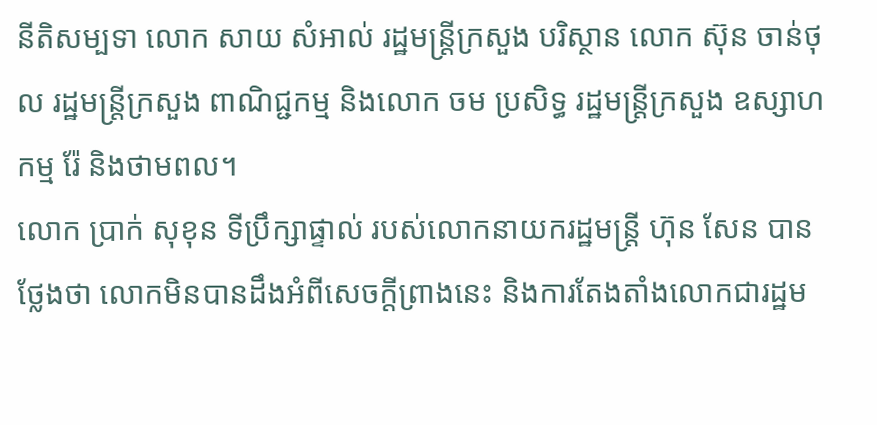នីតិសម្បទា លោក សាយ សំអាល់ រដ្ឋមន្រ្តីក្រសួង បរិស្ថាន លោក ស៊ុន ចាន់ថុល រដ្ឋមន្រ្តីក្រសួង ពាណិជ្ជកម្ម និងលោក ចម ប្រសិទ្ធ រដ្ឋមន្រ្តីក្រសួង ឧស្សាហកម្ម រ៉ែ និងថាមពល។
លោក ប្រាក់ សុខុន ទីប្រឹក្សាផ្ទាល់ របស់លោកនាយករដ្ឋមន្រ្តី ហ៊ុន សែន បានថ្លែងថា លោកមិនបានដឹងអំពីសេចក្តីព្រាងនេះ និងការតែងតាំងលោកជារដ្ឋម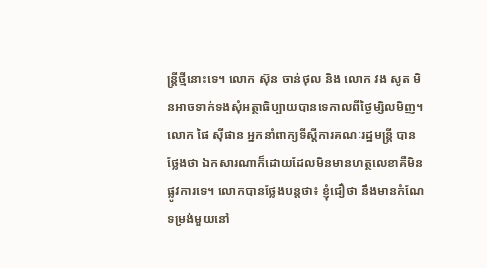ន្រ្តីថ្មីនោះទេ។ លោក ស៊ុន ចាន់ថុល និង លោក វង សូត មិនអាចទាក់ទងសុំអត្ថាធិប្បាយបានទេកាលពីថ្ងៃម្សិលមិញ។
លោក ផៃ ស៊ីផាន អ្នកនាំពាក្យទីស្តីការគណៈរដ្ឋមន្រ្តី បានថ្លែងថា ឯកសារណាក៏ដោយដែលមិនមានហត្ថលេខាគឺមិនផ្លូវការទេ។ លោកបានថ្លែងបន្តថា៖ ខ្ញុំជឿថា នឹងមានកំណែទម្រង់មួយនៅ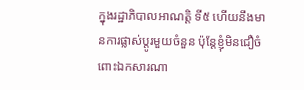ក្នុងរដ្ឋាភិបាលអាណត្តិ ទី៥ ហើយនឹងមានការផ្លាស់ប្តូរមួយចំនួន ប៉ុន្តែខ្ញុំមិនជឿចំពោះឯកសារណា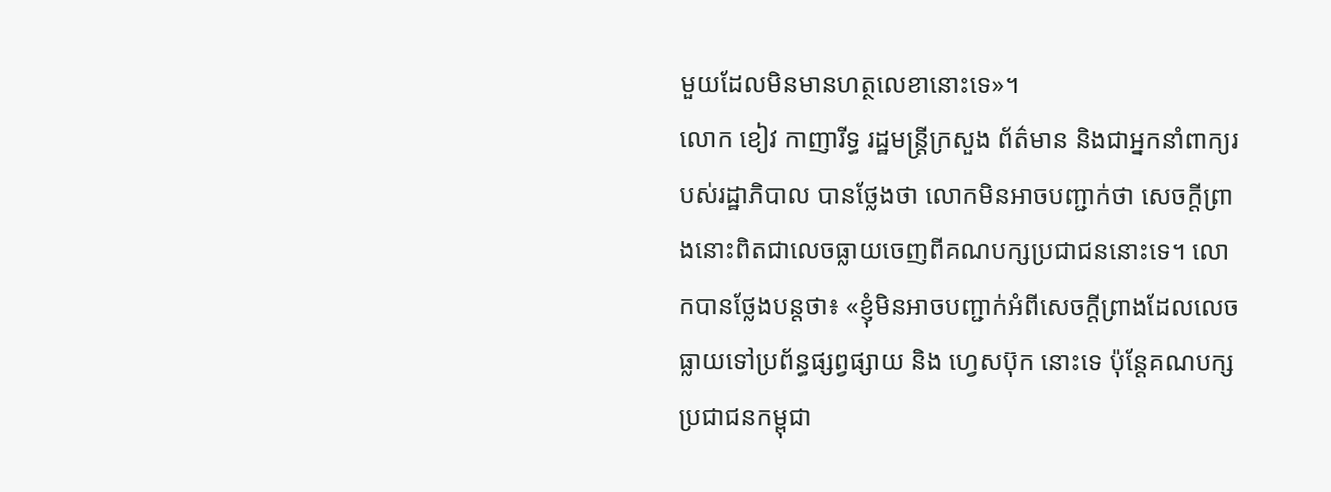មួយដែលមិនមានហត្ថលេខានោះទេ»។
លោក ខៀវ កាញារីទ្ធ រដ្ឋមន្រ្តីក្រសួង ព័ត៌មាន និងជាអ្នកនាំពាក្យរបស់រដ្ឋាភិបាល បានថ្លែងថា លោកមិនអាចបញ្ជាក់ថា សេចក្តីព្រាងនោះពិតជាលេចធ្លាយចេញពីគណបក្សប្រជាជននោះទេ។ លោកបានថ្លែងបន្តថា៖ «ខ្ញុំមិនអាចបញ្ជាក់អំពីសេចក្តីព្រាងដែលលេចធ្លាយទៅប្រព័ន្ធផ្សព្វផ្សាយ និង ហ្វេសប៊ុក នោះទេ ប៉ុន្តែគណបក្សប្រជាជនកម្ពុជា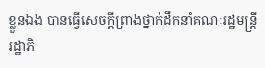ខ្លួនឯង បានធ្វើសេចក្តីព្រាងថ្នាក់ដឹកនាំគណៈរដ្ឋមន្ត្រីរដ្ឋាភិ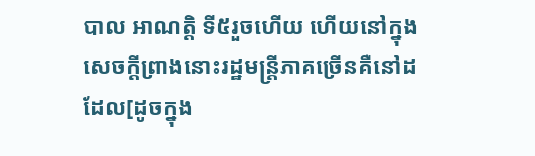បាល អាណត្តិ ទី៥រួចហើយ ហើយនៅក្នុងសេចក្តីព្រាងនោះរដ្ឋមន្រ្តីភាគច្រើនគឺនៅដដែល[ដូចក្នុង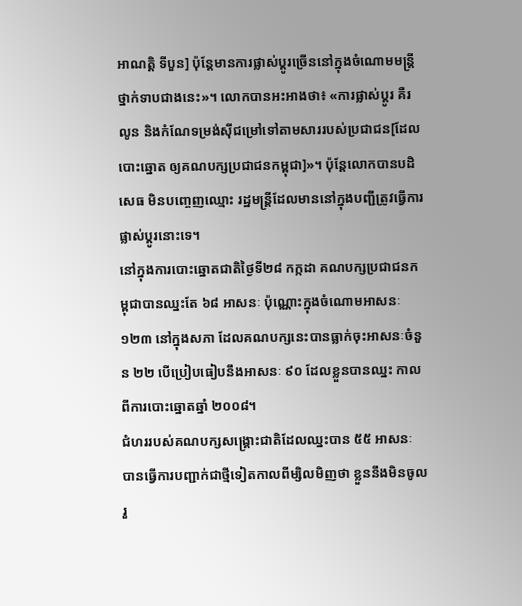អាណត្តិ ទីបួន] ប៉ុន្តែមានការផ្លាស់ប្តូរច្រើននៅក្នុងចំណោមមន្រ្តីថ្នាក់ទាបជាងនេះ»។ លោកបានអះអាងថា៖ «ការផ្លាស់ប្តូរ គឺរលូន និងកំណែទម្រង់ស៊ីជម្រៅទៅតាមសាររបស់ប្រជាជន[ដែលបោះឆ្នោត ឲ្យគណបក្សប្រជាជនកម្ពុជា]»។ ប៉ុន្តែលោកបានបដិសេធ មិនបញ្ចេញឈ្មោះ រដ្ឋមន្រ្តីដែលមាននៅក្នុងបញ្ជីត្រូវធ្វើការផ្លាស់ប្តូរនោះទេ។
នៅក្នុងការបោះឆ្នោតជាតិថ្ងៃទី២៨ កក្កដា គណបក្សប្រជាជនកម្ពុជាបានឈ្នះតែ ៦៨ អាសនៈ ប៉ុណ្ណោះក្នុងចំណោមអាសនៈ ១២៣ នៅក្នុងសភា ដែលគណបក្សនេះបានធ្លាក់ចុះអាសនៈចំនួន ២២ បើប្រៀបធៀបនឹងអាសនៈ ៩០ ដែលខ្លួនបានឈ្នះ កាលពីការបោះឆ្នោតឆ្នាំ ២០០៨។
ជំហររបស់គណបក្សសង្គ្រោះជាតិដែលឈ្នះបាន ៥៥ អាសនៈ បានធ្វើការបញ្ជាក់ជាថ្មីទៀតកាលពីម្សិលមិញថា ខ្លួននឹងមិនចូលរួ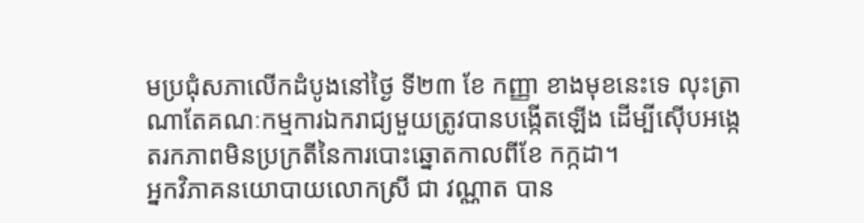មប្រជុំសភាលើកដំបូងនៅថ្ងៃ ទី២៣ ខែ កញ្ញា ខាងមុខនេះទេ លុះត្រាណាតែគណៈកម្មការឯករាជ្យមួយត្រូវបានបង្កើតឡើង ដើម្បីស៊ើបអង្កេតរកភាពមិនប្រក្រតីនៃការបោះឆ្នោតកាលពីខែ កក្កដា។
អ្នកវិភាគនយោបាយលោកស្រី ជា វណ្ណាត បាន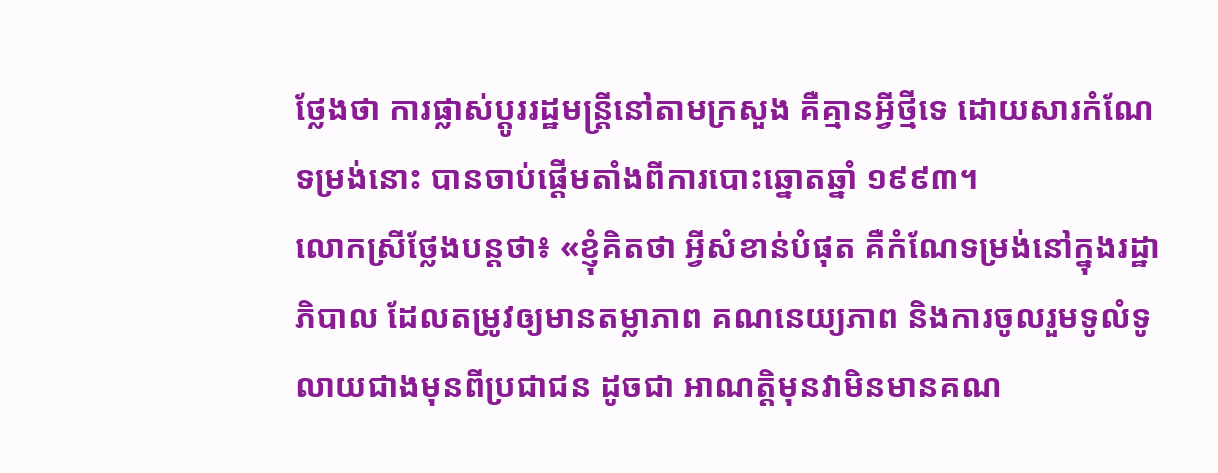ថ្លែងថា ការផ្លាស់ប្តូររដ្ឋមន្រ្តីនៅតាមក្រសួង គឺគ្មានអ្វីថ្មីទេ ដោយសារកំណែទម្រង់នោះ បានចាប់ផ្តើមតាំងពីការបោះឆ្នោតឆ្នាំ ១៩៩៣។
លោកស្រីថ្លែងបន្តថា៖ «ខ្ញុំគិតថា អ្វីសំខាន់បំផុត គឺកំណែទម្រង់នៅក្នុងរដ្ឋាភិបាល ដែលតម្រូវឲ្យមានតម្លាភាព គណនេយ្យភាព និងការចូលរួមទូលំទូលាយជាងមុនពីប្រជាជន ដូចជា អាណត្តិមុនវាមិនមានគណ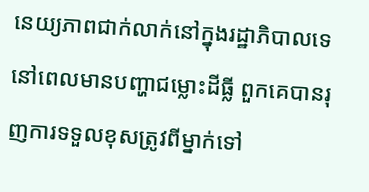នេយ្យភាពជាក់លាក់នៅក្នុងរដ្ឋាភិបាលទេ នៅពេលមានបញ្ហាជម្លោះដីធ្លី ពួកគេបានរុញការទទួលខុសត្រូវពីម្នាក់ទៅ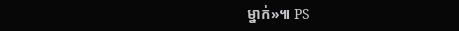ម្នាក់»៕ PS